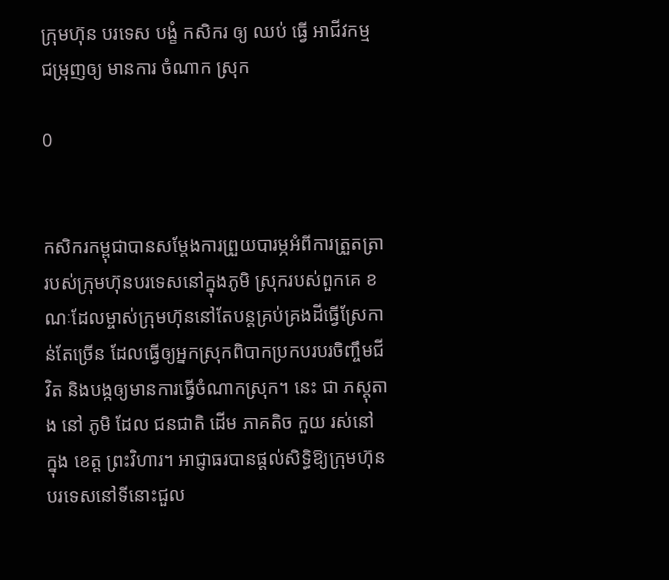ក្រុមហ៊ុន បរទេស បង្ខំ កសិករ ឲ្យ ឈប់ ធ្វើ អាជីវកម្ម ជម្រុញឲ្យ មានការ ចំណាក ស្រុក

0


កសិករកម្ពុជាបានសម្តែងការព្រួយបារម្ភអំពីការត្រួតត្រារបស់ក្រុមហ៊ុនបរទេសនៅក្នុងភូមិ ស្រុករបស់ពួកគេ ខណៈដែលម្ចាស់ក្រុមហ៊ុននៅតែបន្តគ្រប់គ្រងដីធ្វើស្រែកាន់តែច្រើន ដែលធ្វើឲ្យអ្នកស្រុកពិបាកប្រកបរបរចិញ្ចឹមជីវិត និងបង្កឲ្យមានការធ្វើចំណាកស្រុក។ នេះ ជា ភស្តុតាង នៅ ភូមិ ដែល ជនជាតិ ដើម ភាគតិច កួយ រស់នៅ ក្នុង ខេត្ត ព្រះវិហារ។ អាជ្ញាធរបានផ្តល់សិទ្ធិឱ្យក្រុមហ៊ុនបរទេសនៅទីនោះជួល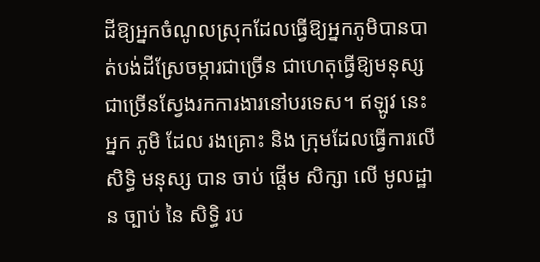ដីឱ្យអ្នកចំណូលស្រុកដែលធ្វើឱ្យអ្នកភូមិបានបាត់បង់ដីស្រែចម្ការជាច្រើន ជាហេតុធ្វើឱ្យមនុស្សជាច្រើនស្វែងរកការងារនៅបរទេស។ ឥឡូវ នេះ អ្នក ភូមិ ដែល រងគ្រោះ និង ក្រុមដែលធ្វើការលើ សិទ្ធិ មនុស្ស បាន ចាប់ ផ្តើម សិក្សា លើ មូលដ្ឋាន ច្បាប់ នៃ សិទ្ធិ រប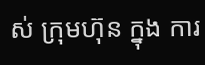ស់ ក្រុមហ៊ុន ក្នុង ការ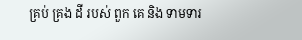គ្រប់ គ្រង ដី របស់ ពួក គេ និង ទាមទារ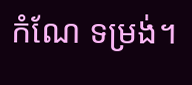កំណែ ទម្រង់។